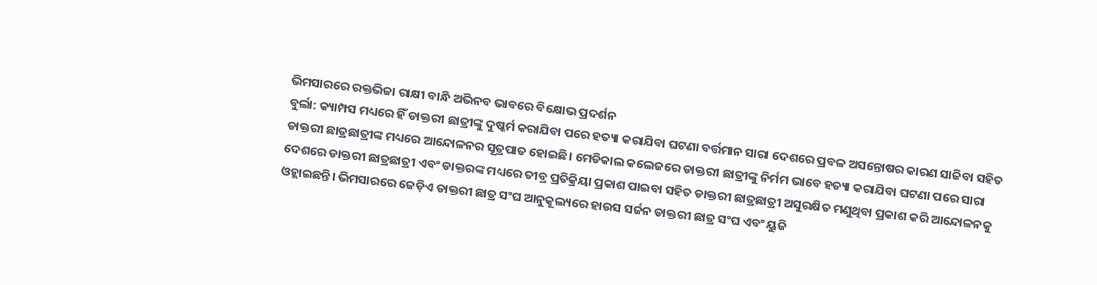ଭିମସାରରେ ରକ୍ତଭିଜା ରାକ୍ଷୀ ବାନ୍ଧି ଅଭିନବ ଭାବରେ ବିକ୍ଷୋଭ ପ୍ରଦର୍ଶନ
ବୁର୍ଲା: କ୍ୟାମ୍ପସ ମଧ୍ୟରେ ହିଁ ଡାକ୍ତରୀ ଛାତ୍ରୀଙ୍କୁ ଦୁଷ୍କର୍ମ କରାଯିବା ପରେ ହତ୍ୟା କରାଯିବା ଘଟଣା ବର୍ତ୍ତମାନ ସାରା ଦେଶରେ ପ୍ରବଳ ଅସନ୍ତୋଷର କାରଣ ସାଜିବା ସହିତ ଡାକ୍ତରୀ ଛାତ୍ରଛାତ୍ରୀଙ୍କ ମଧ୍ୟରେ ଆନ୍ଦୋଳନର ସୂତ୍ରପାତ ହୋଇଛି। ମେଡିକାଲ କଲେଜରେ ଡାକ୍ତରୀ ଛାତ୍ରୀଙ୍କୁ ନିର୍ମମ ଭାବେ ହତ୍ୟା କରାଯିବା ଘଟଣା ପରେ ସାରା ଦେଶରେ ଡାକ୍ତରୀ ଛାତ୍ରଛାତ୍ରୀ ଏବଂ ଡାକ୍ତରଙ୍କ ମଧ୍ୟରେ ତୀବ୍ର ପ୍ରତିକ୍ରିୟା ପ୍ରକାଶ ପାଇବା ସହିତ ଡାକ୍ତରୀ ଛାତ୍ରଛାତ୍ରୀ ଅସୁରକ୍ଷିତ ମଣୁଥିବା ପ୍ରକାଶ କରି ଆନ୍ଦୋଳନକୁ ଓହ୍ଲାଇଛନ୍ତି। ଭିମସାରରେ ଜେଡ଼ିଏ ଡାକ୍ତରୀ ଛାତ୍ର ସଂଘ ଆନୁକୂଲ୍ୟରେ ହାଉସ ସର୍ଜନ ଡାକ୍ତରୀ ଛାତ୍ର ସଂଘ ଏବଂ ୟୁଜି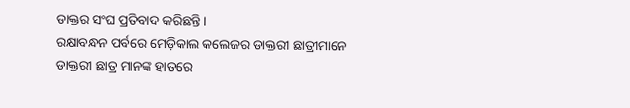ଡାକ୍ତର ସଂଘ ପ୍ରତିବାଦ କରିଛନ୍ତି।
ରକ୍ଷାବନ୍ଧନ ପର୍ବରେ ମେଡ଼ିକାଲ କଲେଜର ଡାକ୍ତରୀ ଛାତ୍ରୀମାନେ ଡାକ୍ତରୀ ଛାତ୍ର ମାନଙ୍କ ହାତରେ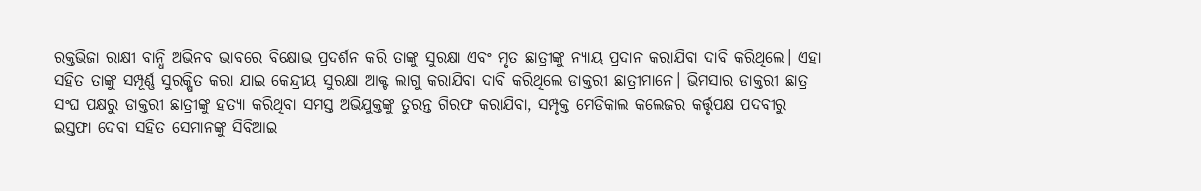ରକ୍ତଭିଜା ରାକ୍ଷୀ ବାନ୍ଧି ଅଭିନବ ଭାବରେ ବିକ୍ଷୋଭ ପ୍ରଦର୍ଶନ କରି ତାଙ୍କୁ ସୁରକ୍ଷା ଏବଂ ମୃତ ଛାତ୍ରୀଙ୍କୁ ନ୍ୟାୟ ପ୍ରଦାନ କରାଯିବା ଦାବି କରିଥିଲେ। ଏହା ସହିତ ତାଙ୍କୁ ସମ୍ପୂର୍ଣ୍ଣ ସୁରକ୍ଷିତ କରା ଯାଇ କେନ୍ଦ୍ରୀୟ ସୁରକ୍ଷା ଆକ୍ଟ ଲାଗୁ କରାଯିବା ଦାବି କରିଥିଲେ ଡାକ୍ତରୀ ଛାତ୍ରୀମାନେ। ଭିମସାର ଡାକ୍ତରୀ ଛାତ୍ର ସଂଘ ପକ୍ଷରୁ ଡାକ୍ତରୀ ଛାତ୍ରୀଙ୍କୁ ହତ୍ୟା କରିଥିବା ସମସ୍ତ ଅଭିଯୁକ୍ତଙ୍କୁ ତୁରନ୍ତ ଗିରଫ କରାଯିବା, ସମ୍ପୃକ୍ତ ମେଡିକାଲ କଲେଜର କର୍ତ୍ତୃପକ୍ଷ ପଦବୀରୁ ଇସ୍ତଫା ଦେବା ସହିତ ସେମାନଙ୍କୁ ସିବିଆଇ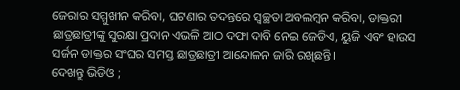ଜେରାର ସମ୍ମୁଖୀନ କରିବା, ଘଟଣାର ତଦନ୍ତରେ ସ୍ଵଚ୍ଛତା ଅବଲମ୍ବନ କରିବା, ଡାକ୍ତରୀ ଛାତ୍ରଛାତ୍ରୀଙ୍କୁ ସୁରକ୍ଷା ପ୍ରଦାନ ଏଭଳି ଆଠ ଦଫା ଦାବି ନେଇ ଜେଡିଏ, ୟୁଜି ଏବଂ ହାଉସ ସର୍ଜନ ଡାକ୍ତର ସଂଘର ସମସ୍ତ ଛାତ୍ରଛାତ୍ରୀ ଆନ୍ଦୋଳନ ଜାରି ରଖିଛନ୍ତି।
ଦେଖନ୍ତୁ ଭିଡିଓ ;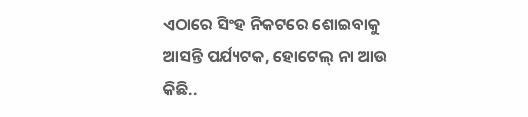ଏଠାରେ ସିଂହ ନିକଟରେ ଶୋଇବାକୁ ଆସନ୍ତି ପର୍ଯ୍ୟଟକ, ହୋଟେଲ୍ ନା ଆଉ କିଛି..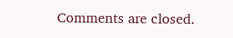Comments are closed.